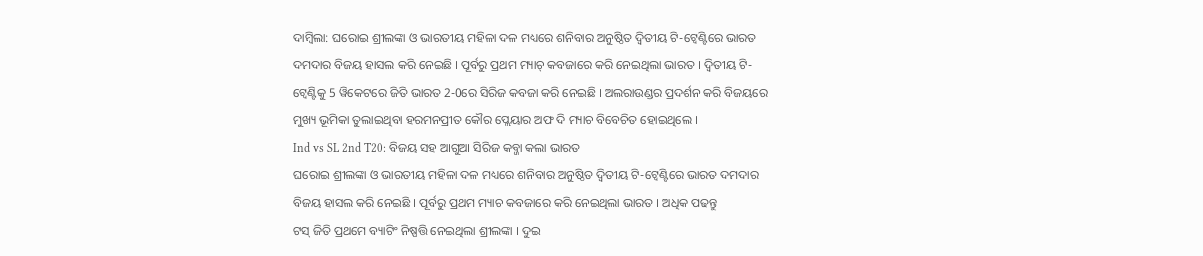ଦାମ୍ବିଲା: ଘରୋଇ ଶ୍ରୀଲଙ୍କା ଓ ଭାରତୀୟ ମହିଳା ଦଳ ମଧ୍ୟରେ ଶନିବାର ଅନୁଷ୍ଠିତ ଦ୍ବିତୀୟ ଟି-ଟ୍ବେଣ୍ଟିରେ ଭାରତ ଦମଦାର ବିଜୟ ହାସଲ କରି ନେଇଛି । ପୂର୍ବରୁ ପ୍ରଥମ ମ୍ୟାଚ୍ କବଜାରେ କରି ନେଇଥିଲା ଭାରତ । ଦ୍ବିତୀୟ ଟି-ଟ୍ବେଣ୍ଟିକୁ 5 ୱିକେଟରେ ଜିତି ଭାରତ 2-0ରେ ସିରିଜ କବଜା କରି ନେଇଛି । ଅଲରାଉଣ୍ଡର ପ୍ରଦର୍ଶନ କରି ବିଜୟରେ ମୁଖ୍ୟ ଭୂମିକା ତୁଲାଇଥିବା ହରମନପ୍ରୀତ କୌର ପ୍ଲେୟାର ଅଫ ଦି ମ୍ୟାଚ ବିବେଚିତ ହୋଇଥିଲେ ।
Ind vs SL 2nd T20: ବିଜୟ ସହ ଆଗୁଆ ସିରିଜ କବ୍ଜା କଲା ଭାରତ
ଘରୋଇ ଶ୍ରୀଲଙ୍କା ଓ ଭାରତୀୟ ମହିଳା ଦଳ ମଧ୍ୟରେ ଶନିବାର ଅନୁଷ୍ଠିତ ଦ୍ବିତୀୟ ଟି-ଟ୍ବେଣ୍ଟିରେ ଭାରତ ଦମଦାର ବିଜୟ ହାସଲ କରି ନେଇଛି । ପୂର୍ବରୁ ପ୍ରଥମ ମ୍ୟାଚ କବଜାରେ କରି ନେଇଥିଲା ଭାରତ । ଅଧିକ ପଢନ୍ତୁ
ଟସ୍ ଜିତି ପ୍ରଥମେ ବ୍ୟାଟିଂ ନିଷ୍ପତ୍ତି ନେଇଥିଲା ଶ୍ରୀଲଙ୍କା । ଦୁଇ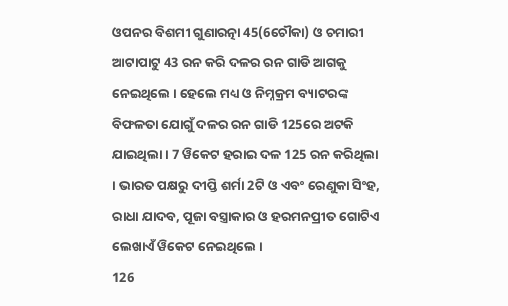ଓପନର ବିଶମୀ ଗୁଣାରତ୍ନା 45(6ଚୌକା) ଓ ଚମାରୀ ଆଟାପାଟୁ 43 ରନ କରି ଦଳର ରନ ଗାଡି ଆଗକୁ ନେଇଥିଲେ । ହେଲେ ମଧ୍ୟ ଓ ନିମ୍ନକ୍ରମ ବ୍ୟାଟରଙ୍କ ବିଫଳତା ଯୋଗୁଁ ଦଳର ରନ ଗାଡି 125ରେ ଅଟକି ଯାଇଥିଲା । 7 ୱିକେଟ ହରାଇ ଦଳ 125 ରନ କରିଥିଲା । ଭାରତ ପକ୍ଷରୁ ଦୀପ୍ତି ଶର୍ମା 2ଟି ଓ ଏବଂ ରେଣୁକା ସିଂହ, ରାଧା ଯାଦବ, ପୂଜା ବସ୍ତ୍ରାକାର ଓ ହରମନପ୍ରୀତ ଗୋଟିଏ ଲେଖାଏଁ ୱିକେଟ ନେଇଥିଲେ ।
126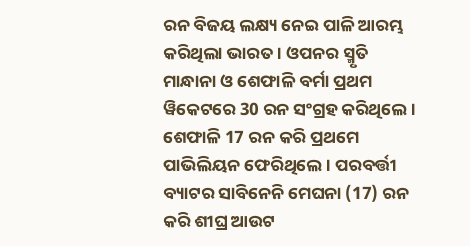ରନ ବିଜୟ ଲକ୍ଷ୍ୟ ନେଇ ପାଳି ଆରମ୍ଭ କରିଥିଲା ଭାରତ । ଓପନର ସ୍ମୃତି ମାନ୍ଧାନା ଓ ଶେଫାଳି ବର୍ମା ପ୍ରଥମ ୱିକେଟରେ 30 ରନ ସଂଗ୍ରହ କରିଥିଲେ । ଶେଫାଳି 17 ରନ କରି ପ୍ରଥମେ ପାଭିଲିୟନ ଫେରିଥିଲେ । ପରବର୍ତ୍ତୀ ବ୍ୟାଟର ସାବିନେନି ମେଘନା (17) ରନ କରି ଶୀଘ୍ର ଆଉଟ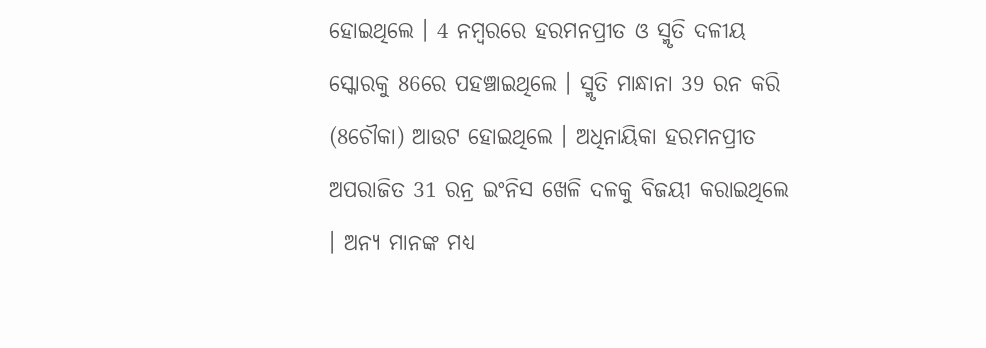ହୋଇଥିଲେ । 4 ନମ୍ବରରେ ହରମନପ୍ରୀତ ଓ ସ୍ମୃତି ଦଳୀୟ ସ୍କୋରକୁ 86ରେ ପହଞ୍ଚାଇଥିଲେ । ସ୍ମୃତି ମାନ୍ଧାନା 39 ରନ କରି (8ଚୌକା) ଆଉଟ ହୋଇଥିଲେ । ଅଧିନାୟିକା ହରମନପ୍ରୀତ ଅପରାଜିତ 31 ରନ୍ର ଇଂନିସ ଖେଳି ଦଳକୁ ବିଜୟୀ କରାଇଥିଲେ । ଅନ୍ୟ ମାନଙ୍କ ମଧ୍ୟ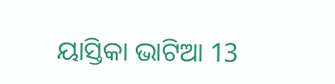ୟାସ୍ତିକା ଭାଟିଆ 13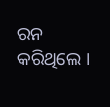ରନ କରିଥିଲେ ।